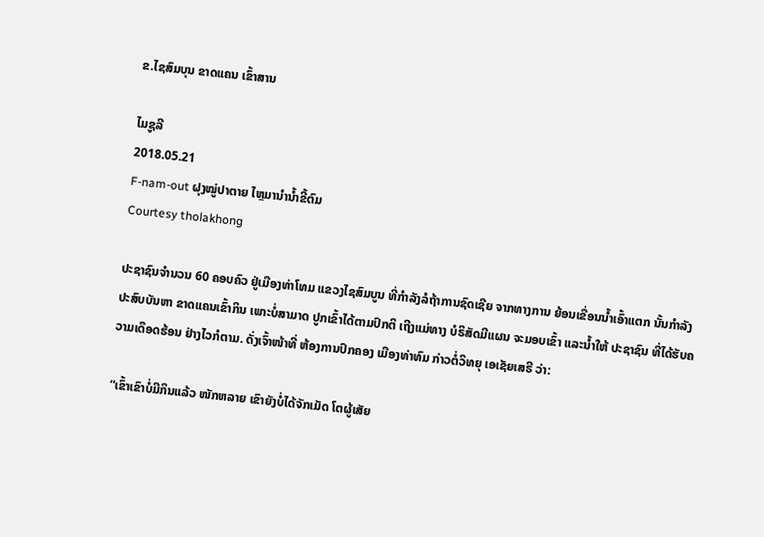ຂ.ໄຊສົມບຸນ ຂາດແຄນ ເຂົ້າສານ

ໄມຊູລີ
2018.05.21
F-nam-out ຝຸງໝູ່ປາຕາຍ ໄຫຼມານໍານໍ້າຂີ້ຕົມ
Courtesy tholakhong

ປະຊາຊົນຈໍານວນ 60 ຄອບຄົວ ຢູ່ເມືອງທ່າໂທມ ແຂວງໄຊສົມບູນ ທີ່ກໍາລັງລໍຖ້າການຊົດເຊີຍ ຈາກທາງການ ຍ້ອນເຂື່ອນນໍ້າເອົ້າແຕກ ນັ້ນກໍາລັງປະສົບບັນຫາ ຂາດແຄນເຂົ້າກິນ ເພາະບໍ່ສາມາດ ປູກເຂົ້າໄດ້ຕາມປົກຕິ ເຖີງແມ່ທາງ ບໍຣິສັດມີແຜນ ຈະມອບເຂົ້າ ແລະນໍ້າໃຫ້ ປະຊາຊົນ ທີ່ໄດ້ຮັບຄວາມເດຶອດຮ້ອນ ຢ່າງໄວກໍຕາມ. ດັ່ງເຈົ້າໜ້າທີ່ ຫ້ອງການປົກຄອງ ເມືອງທ່າທົມ ກ່າວຕໍ່ວິທຍຸ ເອເຊັຍເສຣີ ວ່າ:

“ເຂົ້າເຂົາບໍ່ມີກິນແລ້ວ ໜັກຫລາຍ ເຂົາຍັງບໍ່ໄດ້ຈັກເມັດ ໂຕຜູ້ເສັຍ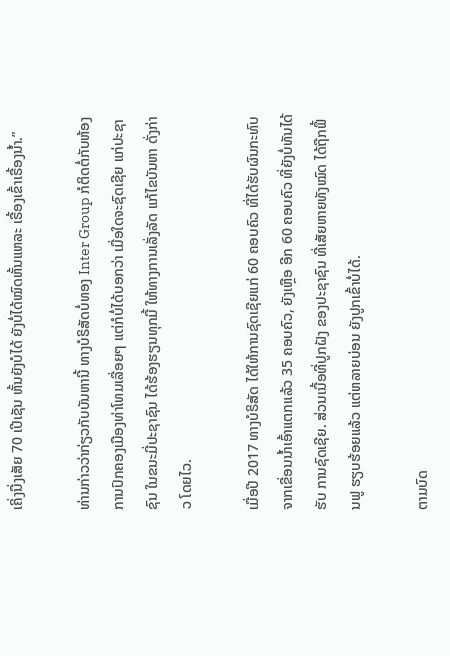ເຄິ່ງນື່ງເສັຍ 70 ເປີເຊັນ ຫັ້ນຍັງບໍໄດ້ ຍັງບໍ່ໄດ້ໝົດຫັ້ນແຫລະ ເຣື້ອງເຂົ້າເຣື້ອງນໍ້າ.”

ທ່ານກ່າວວ່າກ່ຽວກັບບັນຫານີ້ ທາງບໍຣິສັດບໍ່ທອງ Inter Group ກໍຕິດຕໍ່ກັບຫ້ອງການປົກຄອງເມືອງທ່າໂທມເລື່ອຍໆ ແຕ່ກໍບໍ່ໄດ້ບອກວ່າ ເມື່ອໃດຈະຊົດເຊີຍ ແກ່ປະຊາຊົນ ໃນຂນະມີ່ປະຊາຊົນ ໄດ້ຮ້ອງຮຽນທຸກມື້ ໃຫ້ທາງການເລັ່ງລັດ ແກ້ໄຂບັນຫາ ດັ່ງກ່າວ ໂດຍໄວ.

ເມື່ອປີ 2017 ທາງບໍຣິສັດ ໄດ້ໃຫ້ການຊົດເຊີຍແກ່ 60 ຄອບຄົວ ທີ່ໄດ້ຮັບຜົນກະທົບ ຈາກເຂື່ອນນໍ້າເອົ້າແຕກແລ້ວ 35 ຄອບຄົວ, ຍັງເຫຼືອ ອີກ 60 ຄອບຄົວ ທີ່ຍັງບໍ່ທັນໄດ້ຮັບ ການຊົດເຊີຍ. ສ່ວນເນື້ອທີ່ປູກຝັງ ຂອງປະຊາຊົນ ທີ່ເສັຍຫາຍທັງໝົດ ໄດ້ຖືກຟຶ້ນຟູ ຮຽບຮ້ອຍແລ້ວ ແຕ່ຫລາຍບ່ອນ ຍັງປູກເຂົ້າບໍ່ໄດ້.

ຕາມບົດ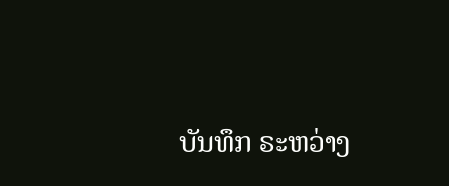ບັນທຶກ ຣະຫວ່າງ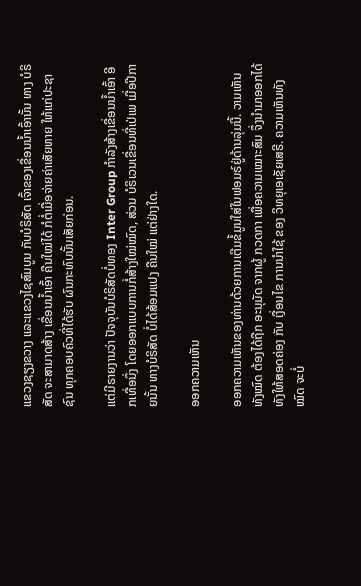ແຂວງຊຽງຂວາງ ແລະແຂວງໄຊສົມບູນ ກັບບໍຣິສັດ ເຈົ້າຂອງເຂື່ອນນໍ້າເອົ້ານັ້ນ ທາງ ບໍຣິສັດ ຈະສາມາດສ້າງ ເຂື່ອນນໍ້າເອົ້າ ຄືນໃໝ່ໄດ້ ກໍຕໍ່ເມື່ອຈ່າຍຄ່າເສັຍຫາຍ ໃຫ້ແກ່ປະຊາຊົນ ທຸກຄອບຄົວທີ່ໄດ້ຮັບ ຜົນກະທົບນັ້ນເສັຍກ່ອນ.

ແຕ່ມີຣາຍງານວ່າ ປັຈຈຸບັນບໍຣິສັດບໍ່ທອງ Inter Group ກໍາລັງສ້າງເຂື່ອນນໍ້າເອົ້າ ອີກເທື່ອນຶ່ງ ໂດຍອອກແບບການກໍ່ສ້າງໃໝ່ໝົດ, ສ່ວນ ບໍຣິເວນເຂື່ອນທີ່ເປ່ເພ ເມື່ອປີກາຍນັ້ນ ທາງບໍຣິສັດ ບໍ່ໄດ້ສ້ອມແປງ ຄືນໃໝ່ ແຕ່ຢ່າງໃດ.

ອອກຄວາມເຫັນ

ອອກຄວາມເຫັນຂອງທ່ານດ້ວຍການເຕີມຂໍ້ມູນໃສ່ໃນຟອມຣ໌ຢູ່ດ້ານລຸ່ມນີ້. ວາມເຫັນທັງໝົດ ຕ້ອງໄດ້ຖືກ ອະນຸມັດ ຈາກຜູ້ ກວດກາ ເພື່ອຄວາມເໝາະສົມ ຈຶ່ງນໍາມາອອກໄດ້ ທັງໃຫ້ສອດຄ່ອງ ກັບ ເງື່ອນໄຂ ການນຳໃຊ້ ຂອງ ວິທຍຸເອເຊັຍເສຣີ. ຄວາມເຫັນທັງໝົດ ຈະບໍ່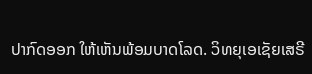ປາກົດອອກ ໃຫ້ເຫັນພ້ອມບາດໂລດ. ວິທຍຸເອເຊັຍເສຣີ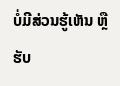ບໍ່ມີສ່ວນຮູ້ເຫັນ ຫຼືຮັບ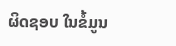ຜິດຊອບ ໃນຂໍ້ມູນ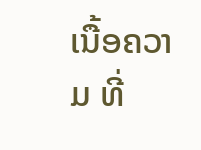ເນື້ອຄວາມ ທີ່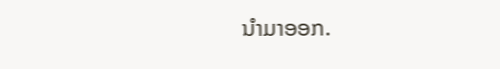ນໍາມາອອກ.